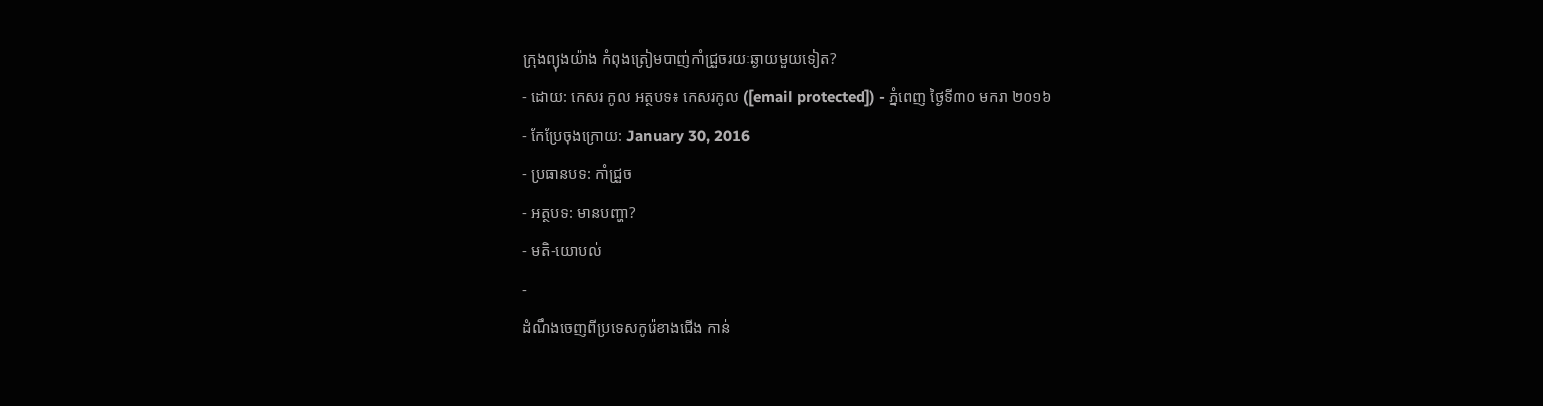ក្រុងព្យុងយ៉ាង កំពុងត្រៀមបាញ់កាំជ្រួចរយៈឆ្ងាយមួយទៀត?
- ដោយ: កេសរ កូល អត្ថបទ៖ កេសរកូល ([email protected]) - ភ្នំពេញ ថ្ងៃទី៣០ មករា ២០១៦
- កែប្រែចុងក្រោយ: January 30, 2016
- ប្រធានបទ: កាំជ្រួច
- អត្ថបទ: មានបញ្ហា?
- មតិ-យោបល់
-
ដំណឹងចេញពីប្រទេសកូរ៉េខាងជើង កាន់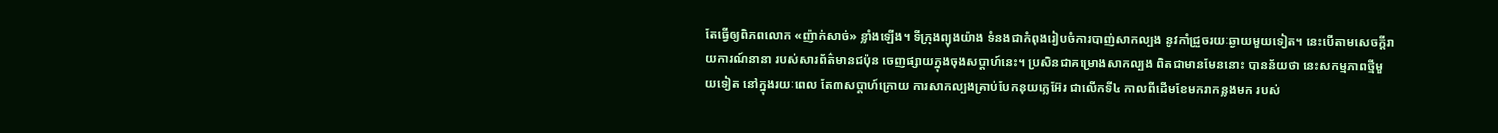តែធ្វើឲ្យពិភពលោក «ញ៉ាក់សាច់» ខ្លាំងឡើង។ ទីក្រុងព្យុងយ៉ាង ទំនងជាកំពុងរៀបចំការបាញ់សាកល្បង នូវកាំជ្រួចរយៈឆ្ងាយមួយទៀត។ នេះបើតាមសេចក្ដីរាយការណ៍នានា របស់សារព័ត៌មានជប៉ុន ចេញផ្សាយក្នុងចុងសប្ដាហ៍នេះ។ ប្រសិនជាគម្រោងសាកល្បង ពិតជាមានមែននោះ បានន័យថា នេះសកម្មភាពថ្មីមួយទៀត នៅក្នុងរយៈពេល តែ៣សប្ដាហ៍ក្រោយ ការសាកល្បងគ្រាប់បែកនុយក្លេអ៊ែរ ជាលើកទី៤ កាលពីដើមខែមករាកន្លងមក របស់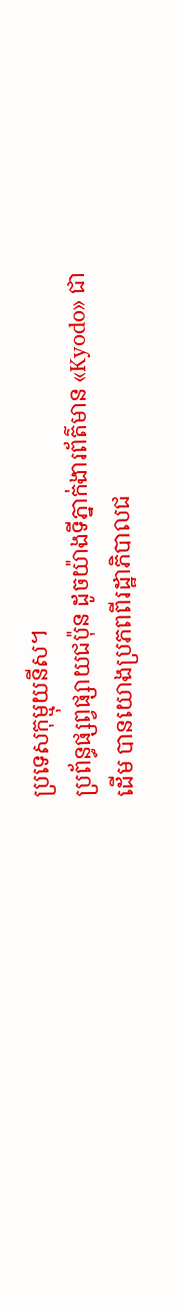ប្រទេសកុម្មុយនីស។
ប្រព័ន្ធផ្សព្វផ្សាយជប៉ុន ដូចយ៉ាងទីភ្នាក់ងារព័ត៌មាន «Kyodo» ជាដើម បានយោងប្រភពពីរដ្ឋាភិបាលជ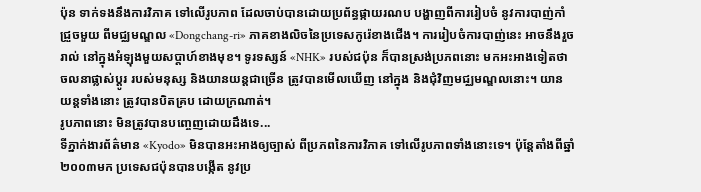ប៉ុន ទាក់ទងនឹងការវិភាគ ទៅលើរូបភាព ដែលចាប់បានដោយប្រព័ន្ធផ្កាយរណប បង្ហាញពីការរៀបចំ នូវការបាញ់កាំជ្រួចមួយ ពីមជ្ឈមណ្ឌល «Dongchang-ri» ភាគខាងលិចនៃប្រទេសកូរ៉េខាងជើង។ ការរៀបចំការបាញ់នេះ អាចនឹងរួចរាល់ នៅក្នុងអំឡុងមួយសប្ដាហ៍ខាងមុខ។ ទូរទស្សន៍ «NHK» របស់ជប៉ុន ក៏បានស្រង់ប្រភពនោះ មកអះអាងទៀតថា ចលនាផ្លាស់ប្ដូរ របស់មនុស្ស និងយានយន្ដជាច្រើន ត្រូវបានមើលឃើញ នៅក្នុង និងជុំវិញមជ្ឈមណ្ឌលនោះ។ យានយន្ដទាំងនោះ ត្រូវបានបិតគ្រប ដោយក្រណាត់។
រូបភាពនោះ មិនត្រូវបានបញ្ចេញដោយដឹងទេ...
ទីភ្នាក់ងារព័ត៌មាន «Kyodo» មិនបានអះអាងឲ្យច្បាស់ ពីប្រភពនៃការវិភាគ ទៅលើរូបភាពទាំងនោះទេ។ ប៉ុន្តែតាំងពីឆ្នាំ២០០៣មក ប្រទេសជប៉ុនបានបង្កើត នូវប្រ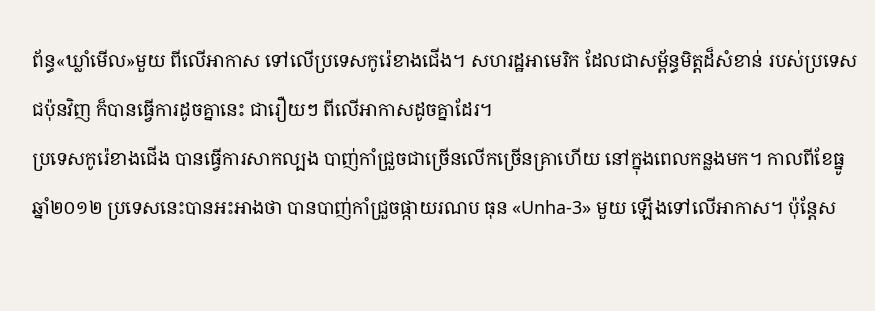ព័ន្ធ«ឃ្លាំមើល»មួយ ពីលើអាកាស ទៅលើប្រទេសកូរ៉េខាងជើង។ សហរដ្ឋអាមេរិក ដែលជាសម្ព័ន្ធមិត្តដ៏សំខាន់ របស់ប្រទេសជប៉ុនវិញ ក៏បានធ្វើការដូចគ្នានេះ ជារឿយៗ ពីលើអាកាសដូចគ្នាដែរ។
ប្រទេសកូរ៉េខាងជើង បានធ្វើការសាកល្បង បាញ់កាំជ្រួចជាច្រើនលើកច្រើនគ្រាហើយ នៅក្នុងពេលកន្លងមក។ កាលពីខែធ្នូ ឆ្នាំ២០១២ ប្រទេសនេះបានអះអាងថា បានបាញ់កាំជ្រួចផ្កាយរណប ធុន «Unha-3» មួយ ឡើងទៅលើអាកាស។ ប៉ុន្តែស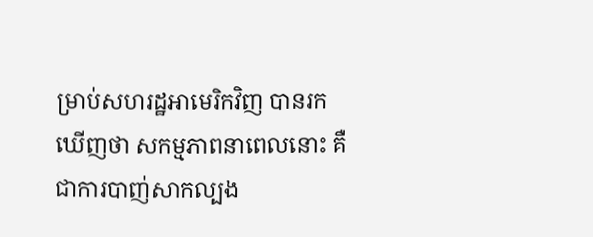ម្រាប់សហរដ្ឋអាមេរិកវិញ បានរកឃើញថា សកម្មភាពនាពេលនោះ គឺជាការបាញ់សាកល្បង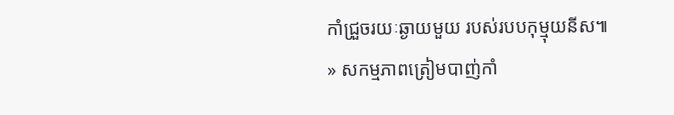កាំជ្រួចរយៈឆ្ងាយមួយ របស់របបកុម្មុយនីស៕
» សកម្មភាពត្រៀមបាញ់កាំ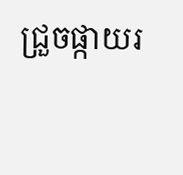ជ្រួចផ្កាយរ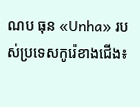ណប ធុន «Unha» របស់ប្រទេសកូរ៉េខាងជើង៖